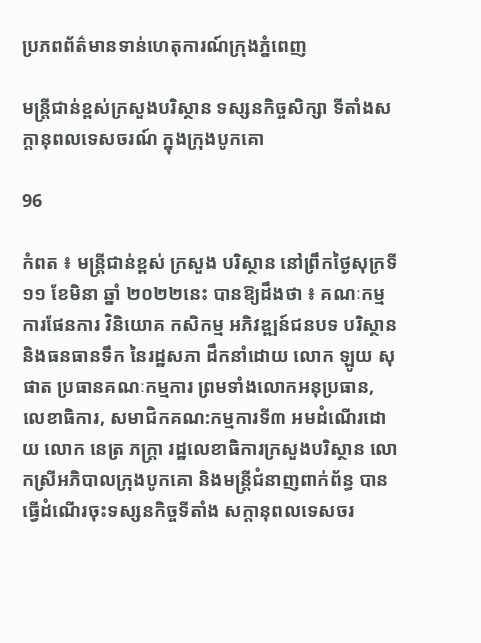ប្រភពព័ត៌មានទាន់ហេតុការណ៍ក្រុងភ្នំពេញ

មន្រ្តីជាន់ខ្ពស់ក្រសួងបរិស្ថាន ទស្សនកិច្ចសិក្សា ទីតាំងសក្តានុពលទេសចរណ៍ ក្នុងក្រុងបូកគោ

96

កំពត ៖ មន្ដ្រីជាន់ខ្ពស់ ក្រសួង បរិស្ថាន នៅព្រឹកថ្ងៃសុក្រទី ១១ ខែមិនា ឆ្នាំ ២០២២នេះ បានឱ្យដឹងថា ៖ គណៈកម្មការផែនការ វិនិយោគ កសិកម្ម អភិវឌ្ឍន៍ជនបទ បរិស្ថាន និងធនធានទឹក នៃរដ្ឋសភា ដឹកនាំដោយ លោក ឡូយ សុផាត ប្រធានគណៈកម្មការ ព្រមទាំងលោកអនុប្រធាន, លេខាធិការ, សមាជិកគណ:កម្មការទី៣ អមដំណើរដោយ លោក នេត្រ ភក្ត្រា រដ្ឋលេខាធិការក្រសួងបរិស្ថាន លោកស្រីអភិបាលក្រុងបូកគោ និងមន្ត្រីជំនាញពាក់ព័ន្ធ បានធ្វើដំណើរចុះទស្សនកិច្ចទីតាំង សក្តានុពលទេសចរ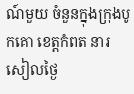ណ៍មួយ ចំនួនក្នុងក្រុងបូកគោ ខេត្តកំពត នារសៀលថ្ងៃ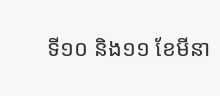ទី១០ និង១១ ខែមីនា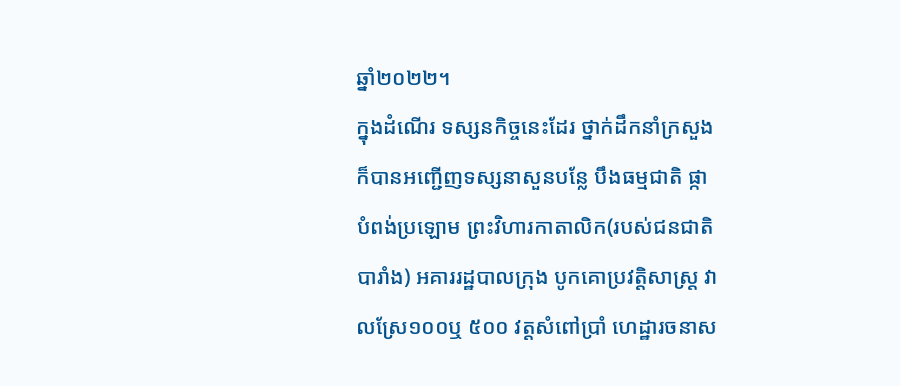ឆ្នាំ២០២២។
ក្នុងដំណើរ ទស្សនកិច្ចនេះដែរ ថ្នាក់ដឹកនាំក្រសួង ក៏បានអញ្ជើញទស្សនាសួនបន្លែ បឹងធម្មជាតិ ផ្កាបំពង់ប្រឡោម ព្រះវិហារកាតាលិក(របស់ជនជាតិបារាំង) អគាររដ្ឋបាលក្រុង បូកគោប្រវតិ្តសាស្រ្ត វាលស្រែ១០០ឬ ៥០០ វត្តសំពៅប្រាំ ហេដ្ឋារចនាស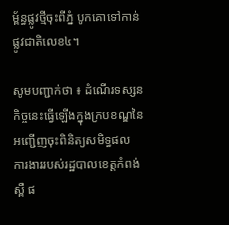ម្ព័ន្ធផ្លូវថ្មីចុះពីភ្នំ បូកគោទៅកាន់ផ្លូវជាតិលេខ៤។

សូមបញ្ជាក់ថា ៖ ដំណើរទស្សនកិច្ចនេះធ្វើឡើងក្នុងក្របខណ្ឌនៃ អញ្ជើញចុះពិនិត្យសមិទ្ធផល ការងាររបស់រដ្ឋបាលខេត្តកំពង់ស្ពឺ ផ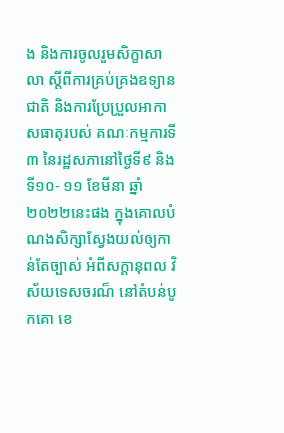ង និងការចូលរួមសិក្ខាសាលា ស្តីពីការគ្រប់គ្រងឧទ្យានជាតិ និងការប្រែប្រួលអាកាសធាតុរបស់ គណៈកម្មការទី៣ នៃរដ្ឋសភានៅថ្ងៃទី៩ និងទី១០- ១១ ខែមីនា ឆ្នាំ២០២២នេះផង ក្នុងគោលបំណងសិក្សាស្វែងយល់ឲ្យកាន់តែច្បាស់ អំពីសក្ដានុពល វិស័យទេសចរណ៏ នៅតំបន់បូកគោ ខេ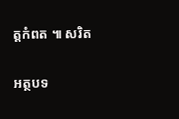ត្ដកំពត ៕ សរិត

អត្ថបទ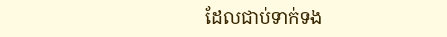ដែលជាប់ទាក់ទង